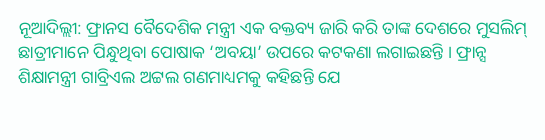ନୂଆଦିଲ୍ଲୀ: ଫ୍ରାନସ ବୈଦେଶିକ ମନ୍ତ୍ରୀ ଏକ ବକ୍ତବ୍ୟ ଜାରି କରି ତାଙ୍କ ଦେଶରେ ମୁସଲିମ୍ ଛାତ୍ରୀମାନେ ପିନ୍ଧୁଥିବା ପୋଷାକ ‘ଅବୟା’ ଉପରେ କଟକଣା ଲଗାଇଛନ୍ତି । ଫ୍ରାନ୍ସ ଶିକ୍ଷାମନ୍ତ୍ରୀ ଗାବ୍ରିଏଲ ଅଟ୍ଟଲ ଗଣମାଧ୍ୟମକୁ କହିଛନ୍ତି ଯେ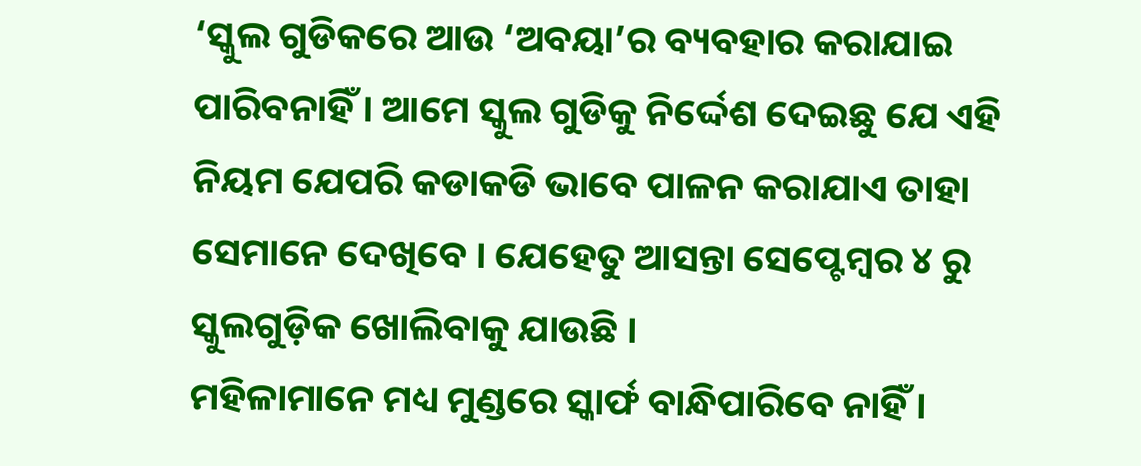‘ସ୍କୁଲ ଗୁଡିକରେ ଆଉ ‘ଅବୟା’ର ବ୍ୟବହାର କରାଯାଇ ପାରିବନାହିଁ । ଆମେ ସ୍କୁଲ ଗୁଡିକୁ ନିର୍ଦ୍ଦେଶ ଦେଇଛୁ ଯେ ଏହି ନିୟମ ଯେପରି କଡାକଡି ଭାବେ ପାଳନ କରାଯାଏ ତାହା ସେମାନେ ଦେଖିବେ । ଯେହେତୁ ଆସନ୍ତା ସେପ୍ଟେମ୍ବର ୪ ରୁ ସ୍କୁଲଗୁଡ଼ିକ ଖୋଲିବାକୁ ଯାଉଛି ।
ମହିଳାମାନେ ମଧ୍ୟ ମୁଣ୍ଡରେ ସ୍କାର୍ଫ ବାନ୍ଧିପାରିବେ ନାହିଁ ।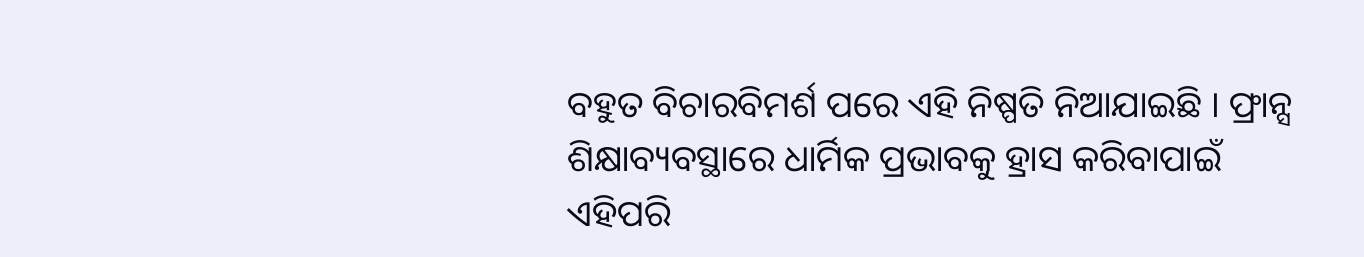ବହୁତ ବିଚାରବିମର୍ଶ ପରେ ଏହି ନିଷ୍ପତି ନିଆଯାଇଛି । ଫ୍ରାନ୍ସ ଶିକ୍ଷାବ୍ୟବସ୍ଥାରେ ଧାର୍ମିକ ପ୍ରଭାବକୁ ହ୍ରାସ କରିବାପାଇଁ ଏହିପରି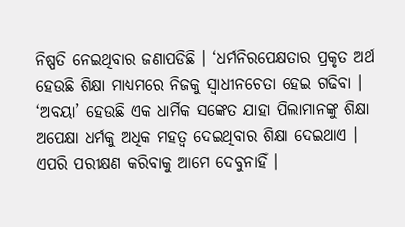ନିଷ୍ପତି ନେଇଥିବାର ଜଣାପଡିଛି । ‘ଧର୍ମନିରପେକ୍ଷତାର ପ୍ରକୃତ ଅର୍ଥ ହେଉଛି ଶିକ୍ଷା ମାଧ୍ୟମରେ ନିଜକୁ ସ୍ୱାଧୀନଚେତା ହେଇ ଗଢିବା । ‘ଅବୟା’ ହେଉଛି ଏକ ଧାର୍ମିକ ସଙ୍କେତ ଯାହା ପିଲାମାନଙ୍କୁ ଶିକ୍ଷା ଅପେକ୍ଷା ଧର୍ମକୁ ଅଧିକ ମହତ୍ୱ ଦେଇଥିବାର ଶିକ୍ଷା ଦେଇଥାଏ । ଏପରି ପରୀକ୍ଷଣ କରିବାକୁ ଆମେ ଦେବୁନାହିଁ ।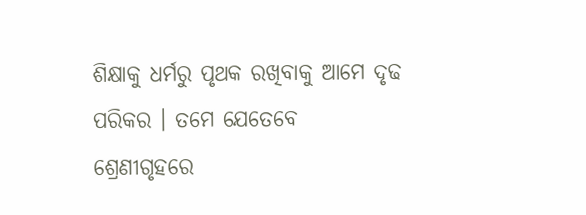ଶିକ୍ଷାକୁ ଧର୍ମରୁ ପୃଥକ ରଖିବାକୁ ଆମେ ଦୃଢ ପରିକର । ତମେ ଯେତେବେ ଶ୍ରେଣୀଗୃହରେ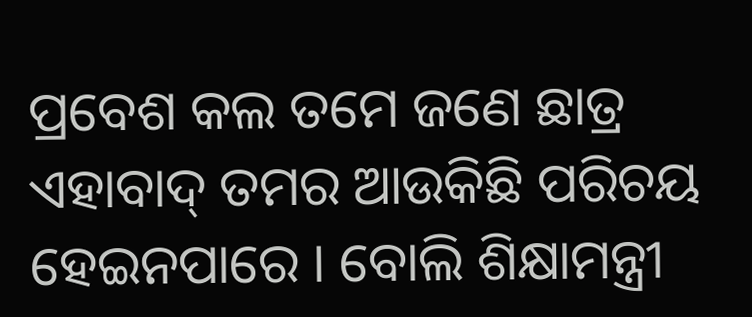ପ୍ରବେଶ କଲ ତମେ ଜଣେ ଛାତ୍ର ଏହାବାଦ୍ ତମର ଆଉକିଛି ପରିଚୟ ହେଇନପାରେ । ବୋଲି ଶିକ୍ଷାମନ୍ତ୍ରୀ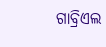ଗାବ୍ରିଏଲ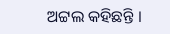ଅଟ୍ଟଲ କହିଛନ୍ତି ।